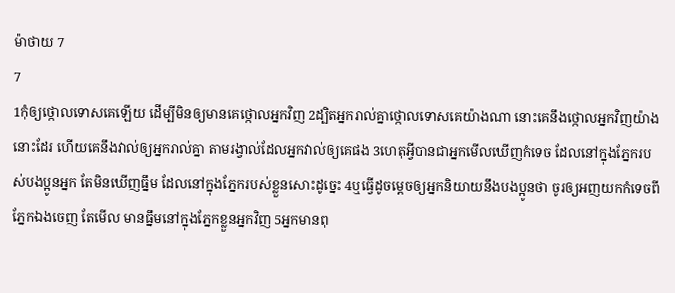ម៉ាថាយ 7
7
1កុំឲ្យថ្កោលទោសគេឡើយ ដើម្បីមិនឲ្យមានគេថ្កោលអ្នកវិញ 2ដ្បិតអ្នករាល់គ្នាថ្កោលទោសគេយ៉ាងណា នោះគេនឹងថ្កោលអ្នកវិញយ៉ាងនោះដែរ ហើយគេនឹងវាល់ឲ្យអ្នករាល់គ្នា តាមរង្វាល់ដែលអ្នកវាល់ឲ្យគេផង 3ហេតុអ្វីបានជាអ្នកមើលឃើញកំទេច ដែលនៅក្នុងភ្នែករបស់បងប្អូនអ្នក តែមិនឃើញធ្នឹម ដែលនៅក្នុងភ្នែករបស់ខ្លួនសោះដូច្នេះ 4ឬធ្វើដូចម្តេចឲ្យអ្នកនិយាយនឹងបងប្អូនថា ចូរឲ្យអញយកកំទេចពីភ្នែកឯងចេញ តែមើល មានធ្នឹមនៅក្នុងភ្នែកខ្លួនអ្នកវិញ 5អ្នកមានពុ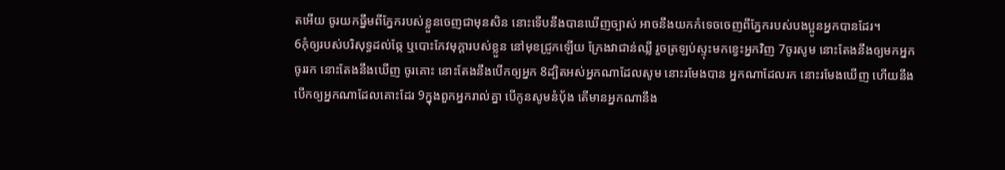តអើយ ចូរយកធ្នឹមពីភ្នែករបស់ខ្លួនចេញជាមុនសិន នោះទើបនឹងបានឃើញច្បាស់ អាចនឹងយកកំទេចចេញពីភ្នែករបស់បងប្អូនអ្នកបានដែរ។
6កុំឲ្យរបស់បរិសុទ្ធដល់ឆ្កែ ឬបោះកែវមុក្តារបស់ខ្លួន នៅមុខជ្រូកឡើយ ក្រែងវាជាន់ឈ្លី រួចត្រឡប់ស្ទុះមកខ្វេះអ្នកវិញ 7ចូរសូម នោះតែងនឹងឲ្យមកអ្នក ចូររក នោះតែងនឹងឃើញ ចូរគោះ នោះតែងនឹងបើកឲ្យអ្នក 8ដ្បិតអស់អ្នកណាដែលសូម នោះរមែងបាន អ្នកណាដែលរក នោះរមែងឃើញ ហើយនឹងបើកឲ្យអ្នកណាដែលគោះដែរ 9ក្នុងពួកអ្នករាល់គ្នា បើកូនសូមនំបុ័ង តើមានអ្នកណានឹង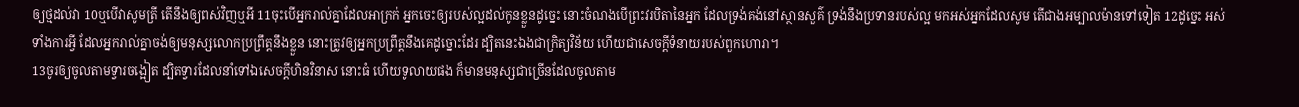ឲ្យថ្មដល់វា 10ឬបើវាសូមត្រី តើនឹងឲ្យពស់វិញឬអី 11ចុះបើអ្នករាល់គ្នាដែលអាក្រក់ អ្នកចេះឲ្យរបស់ល្អដល់កូនខ្លួនដូច្នេះ នោះចំណងបើព្រះវរបិតានៃអ្នក ដែលទ្រង់គង់នៅស្ថានសួគ៌ ទ្រង់នឹងប្រទានរបស់ល្អ មកអស់អ្នកដែលសូម តើជាងអម្បាលម៉ានទៅទៀត 12ដូច្នេះ អស់ទាំងការអ្វី ដែលអ្នករាល់គ្នាចង់ឲ្យមនុស្សលោកប្រព្រឹត្តនឹងខ្លួន នោះត្រូវឲ្យអ្នកប្រព្រឹត្តនឹងគេដូច្នោះដែរ ដ្បិតនេះឯងជាក្រិត្យវិន័យ ហើយជាសេចក្ដីទំនាយរបស់ពួកហោរា។
13ចូរឲ្យចូលតាមទ្វារចង្អៀត ដ្បិតទ្វារដែលនាំទៅឯសេចក្ដីហិនវិនាស នោះធំ ហើយទូលាយផង ក៏មានមនុស្សជាច្រើនដែលចូលតាម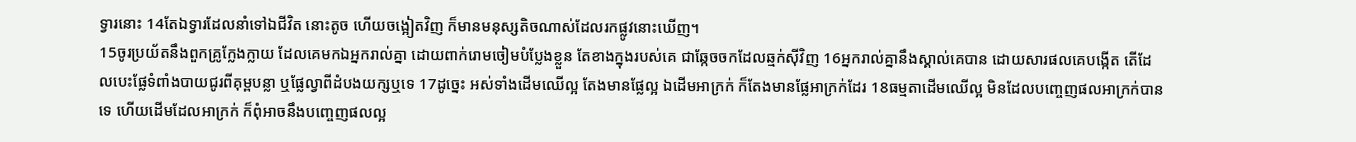ទ្វារនោះ 14តែឯទ្វារដែលនាំទៅឯជីវិត នោះតូច ហើយចង្អៀតវិញ ក៏មានមនុស្សតិចណាស់ដែលរកផ្លូវនោះឃើញ។
15ចូរប្រយ័តនឹងពួកគ្រូក្លែងក្លាយ ដែលគេមកឯអ្នករាល់គ្នា ដោយពាក់រោមចៀមបំប្លែងខ្លួន តែខាងក្នុងរបស់គេ ជាឆ្កែចចកដែលឆ្មក់ស៊ីវិញ 16អ្នករាល់គ្នានឹងស្គាល់គេបាន ដោយសារផលគេបង្កើត តើដែលបេះផ្លែទំពាំងបាយជូរពីគុម្ពបន្លា ឬផ្លែល្វាពីដំបងយក្សឬទេ 17ដូច្នេះ អស់ទាំងដើមឈើល្អ តែងមានផ្លែល្អ ឯដើមអាក្រក់ ក៏តែងមានផ្លែអាក្រក់ដែរ 18ធម្មតាដើមឈើល្អ មិនដែលបញ្ចេញផលអាក្រក់បានទេ ហើយដើមដែលអាក្រក់ ក៏ពុំអាចនឹងបញ្ចេញផលល្អ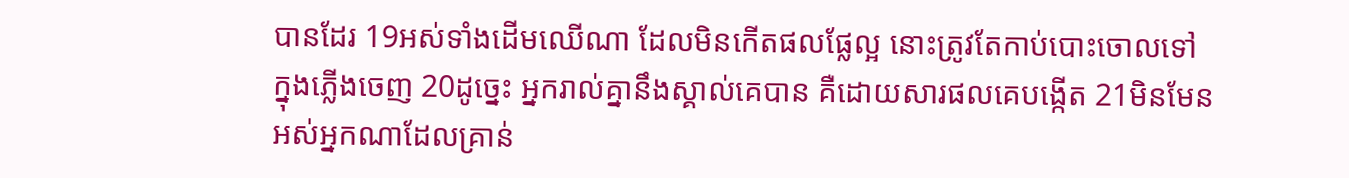បានដែរ 19អស់ទាំងដើមឈើណា ដែលមិនកើតផលផ្លែល្អ នោះត្រូវតែកាប់បោះចោលទៅក្នុងភ្លើងចេញ 20ដូច្នេះ អ្នករាល់គ្នានឹងស្គាល់គេបាន គឺដោយសារផលគេបង្កើត 21មិនមែនអស់អ្នកណាដែលគ្រាន់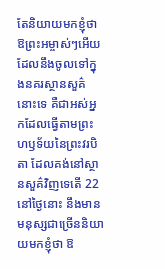តែនិយាយមកខ្ញុំថា ឱព្រះអម្ចាស់ៗអើយ ដែលនឹងចូលទៅក្នុងនគរស្ថានសួគ៌នោះទេ គឺជាអស់អ្នកដែលធ្វើតាមព្រះហឫទ័យនៃព្រះវរបិតា ដែលគង់នៅស្ថានសួគ៌វិញទេតើ 22នៅថ្ងៃនោះ នឹងមានមនុស្សជាច្រើននិយាយមកខ្ញុំថា ឱ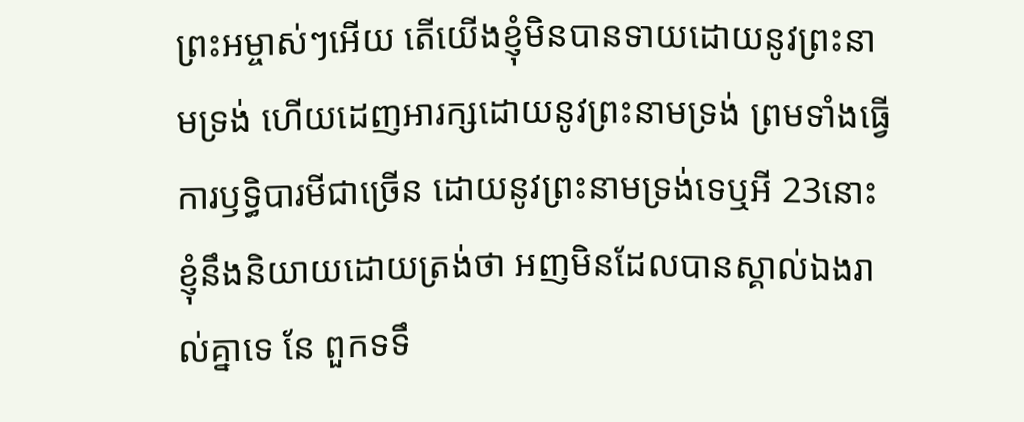ព្រះអម្ចាស់ៗអើយ តើយើងខ្ញុំមិនបានទាយដោយនូវព្រះនាមទ្រង់ ហើយដេញអារក្សដោយនូវព្រះនាមទ្រង់ ព្រមទាំងធ្វើការឫទ្ធិបារមីជាច្រើន ដោយនូវព្រះនាមទ្រង់ទេឬអី 23នោះខ្ញុំនឹងនិយាយដោយត្រង់ថា អញមិនដែលបានស្គាល់ឯងរាល់គ្នាទេ នែ ពួកទទឹ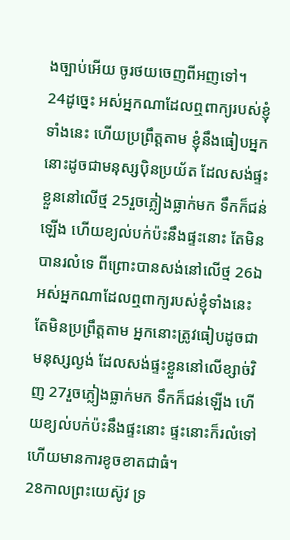ងច្បាប់អើយ ចូរថយចេញពីអញទៅ។
24ដូច្នេះ អស់អ្នកណាដែលឮពាក្យរបស់ខ្ញុំទាំងនេះ ហើយប្រព្រឹត្តតាម ខ្ញុំនឹងធៀបអ្នកនោះដូចជាមនុស្សប៉ិនប្រយ័ត ដែលសង់ផ្ទះខ្លួននៅលើថ្ម 25រួចភ្លៀងធ្លាក់មក ទឹកក៏ជន់ឡើង ហើយខ្យល់បក់ប៉ះនឹងផ្ទះនោះ តែមិនបានរលំទេ ពីព្រោះបានសង់នៅលើថ្ម 26ឯអស់អ្នកណាដែលឮពាក្យរបស់ខ្ញុំទាំងនេះ តែមិនប្រព្រឹត្តតាម អ្នកនោះត្រូវធៀបដូចជាមនុស្សល្ងង់ ដែលសង់ផ្ទះខ្លួននៅលើខ្សាច់វិញ 27រួចភ្លៀងធ្លាក់មក ទឹកក៏ជន់ឡើង ហើយខ្យល់បក់ប៉ះនឹងផ្ទះនោះ ផ្ទះនោះក៏រលំទៅ ហើយមានការខូចខាតជាធំ។
28កាលព្រះយេស៊ូវ ទ្រ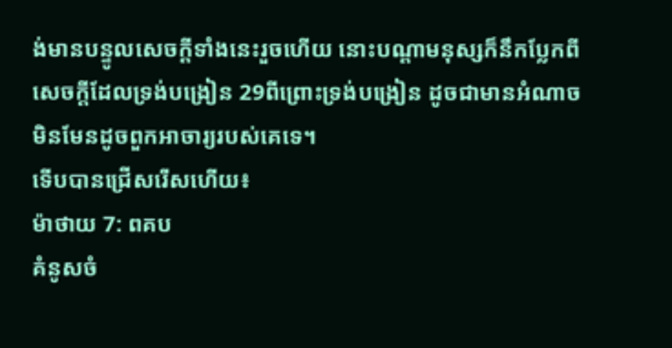ង់មានបន្ទូលសេចក្ដីទាំងនេះរួចហើយ នោះបណ្តាមនុស្សក៏នឹកប្លែកពីសេចក្ដីដែលទ្រង់បង្រៀន 29ពីព្រោះទ្រង់បង្រៀន ដូចជាមានអំណាច មិនមែនដូចពួកអាចារ្យរបស់គេទេ។
ទើបបានជ្រើសរើសហើយ៖
ម៉ាថាយ 7: ពគប
គំនូសចំ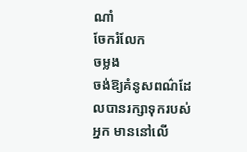ណាំ
ចែករំលែក
ចម្លង
ចង់ឱ្យគំនូសពណ៌ដែលបានរក្សាទុករបស់អ្នក មាននៅលើ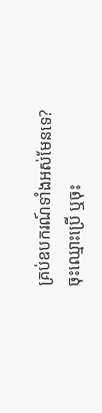គ្រប់ឧបករណ៍ទាំងអស់មែនទេ? ចុះឈ្មោះប្រើ ឬចុះ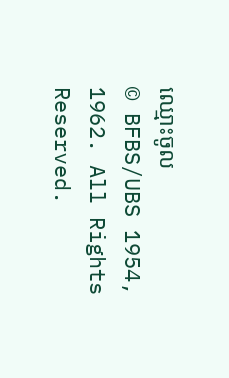ឈ្មោះចូល
© BFBS/UBS 1954, 1962. All Rights Reserved.